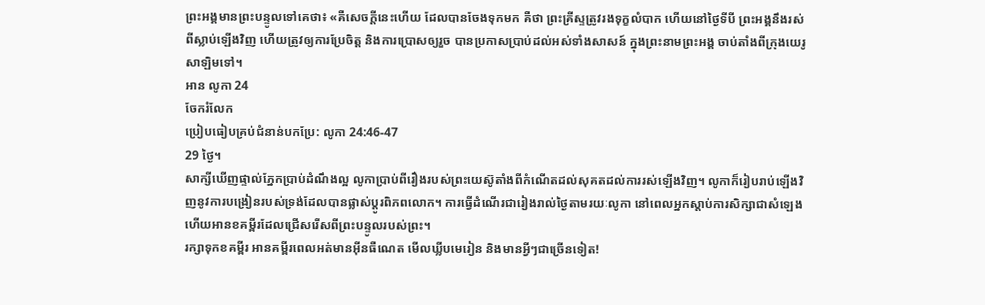ព្រះអង្គមានព្រះបន្ទូលទៅគេថា៖ «គឺសេចក្តីនេះហើយ ដែលបានចែងទុកមក គឺថា ព្រះគ្រីស្ទត្រូវរងទុក្ខលំបាក ហើយនៅថ្ងៃទីបី ព្រះអង្គនឹងរស់ពីស្លាប់ឡើងវិញ ហើយត្រូវឲ្យការប្រែចិត្ត និងការប្រោសឲ្យរួច បានប្រកាសប្រាប់ដល់អស់ទាំងសាសន៍ ក្នុងព្រះនាមព្រះអង្គ ចាប់តាំងពីក្រុងយេរូសាឡិមទៅ។
អាន លូកា 24
ចែករំលែក
ប្រៀបធៀបគ្រប់ជំនាន់បកប្រែ: លូកា 24:46-47
29 ថ្ងៃ។
សាក្សីឃើញផ្ទាល់ភ្នែកប្រាប់ដំណឹងល្អ លូកាប្រាប់ពីរឿងរបស់ព្រះយេស៊ូតាំងពីកំណើតដល់សុគតដល់ការរស់ឡើងវិញ។ លូកាក៏រៀបរាប់ឡើងវិញនូវការបង្រៀនរបស់ទ្រង់ដែលបានផ្លាស់ប្តូរពិភពលោក។ ការធ្វើដំណើរជារៀងរាល់ថ្ងៃតាមរយៈលូកា នៅពេលអ្នកស្តាប់ការសិក្សាជាសំឡេង ហើយអានខគម្ពីរដែលជ្រើសរើសពីព្រះបន្ទូលរបស់ព្រះ។
រក្សាទុកខគម្ពីរ អានគម្ពីរពេលអត់មានអ៊ីនធឺណេត មើលឃ្លីបមេរៀន និងមានអ្វីៗជាច្រើនទៀត!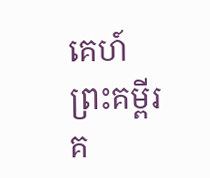គេហ៍
ព្រះគម្ពីរ
គ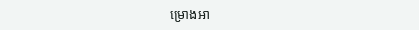ម្រោងអា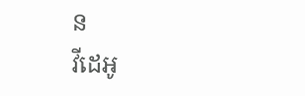ន
វីដេអូ